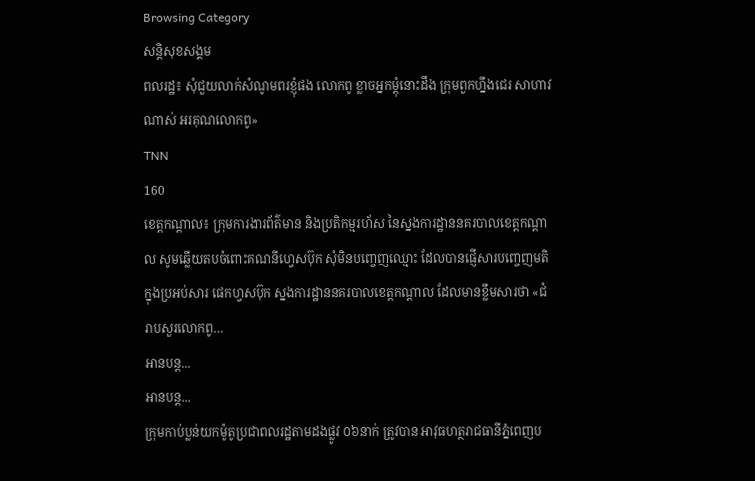Browsing Category
សន្តិសុខសង្គម
ពលរដ្ឋ៖ សុំជួយលាក់សំណូមពរខ្ញុំផង លោកពូ ខ្លាចអ្នកម្តុំនោះដឹង ក្រុមពួកហ្នឹងជេរ សាហាវណាស់ អរគុណលោកពូ»
TNN
160
ខេត្តកណ្តាល៖ ក្រុមការងារព័ត៌មាន និងប្រតិកម្មរហ័ស នៃស្នងការដ្ឋាននគរបាលខេត្តកណ្តាល សូមឆ្លើយតបចំពោះគណនីហ្វេសប៊ុក សុំមិនបញ្ចេញឈ្មោះ ដែលបានផ្ញើសារបញ្ចេញមតិក្នុងប្រអប់សារ ផេកហ្វសប៊ុក ស្នងការដ្ឋាននគរបាលខេត្តកណ្ដាល ដែលមានខ្លឹមសារថា «ជំរាបសួរលោកពូ…
អានបន្ត...
អានបន្ត...
ក្រុមកាប់ប្លន់យកម៉ូតូប្រជាពលរដ្ឋតាមដងផ្លូវ ០៦នាក់ ត្រូវបាន អាវុធហត្ថរាជធានីភ្នំពេញប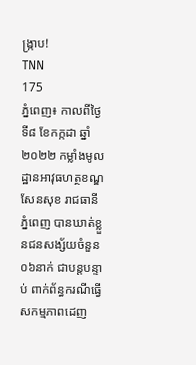ង្ក្រាប!
TNN
175
ភ្នំពេញ៖ កាលពីថ្ងៃទី៨ ខែកក្កដា ឆ្នាំ២០២២ កម្លាំងមូលដ្ឋានអាវុធហត្ថខណ្ឌសែនសុខ រាជធានីភ្នំពេញ បានឃាត់ខ្លួនជនសង្ស័យចំនួន០៦នាក់ ជាបន្តបន្ទាប់ ពាក់ព័ន្ធករណីធ្វើសកម្មភាពដេញ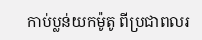កាប់ប្លន់យកម៉ូតូ ពីប្រជាពលរ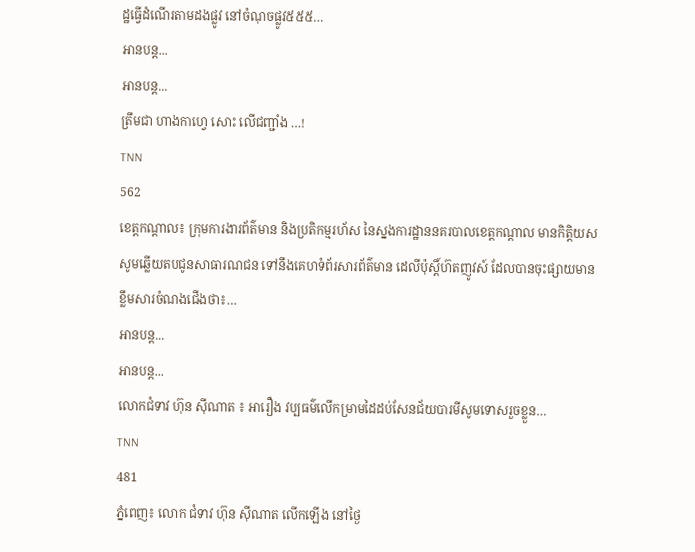ដ្ឋធ្វើដំណើរតាមដងផ្លូវ នៅចំណុចផ្លូវ៥៥៥…
អានបន្ត...
អានបន្ត...
ត្រឹមជា ហាងកាហ្វេ សោះ លើជញ្ជាំង …!
TNN
562
ខេត្តកណ្តាល៖ ក្រុមការងារព័ត៌មាន និងប្រតិកម្មរហ័ស នៃស្នងការដ្ឋាននគរបាលខេត្តកណ្តាល មានកិត្តិយស សូមឆ្លើយតបជូនសាធារណជន ទៅនឹងគេហទំព័រសារព័ត៌មាន ដេលីប៉ុស្តិ៍ហ៊តញូវស៍ ដែលបានចុះផ្សាយមានខ្លឹមសារចំណងជើងថា៖…
អានបន្ត...
អានបន្ត...
លោកជំទាវ ហ៊ុន ស៊ីណាត ៖ អារឿង វប្បធម៌លើកម្រាមដៃដប់សែនជ័យបារមីសូមទោសរួចខ្លួន…
TNN
481
ភ្នំពេញ៖ លោក ជំទាវ ហ៊ុន ស៊ីណាត លើកឡើង នៅថ្ងៃ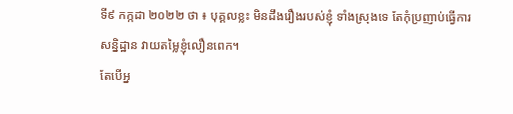ទី៩ កក្កដា ២០២២ ថា ៖ បុគ្គលខ្លះ មិនដឹងរឿងរបស់ខ្ញុំ ទាំងស្រុងទេ តែកុំប្រញាប់ធ្វើការសន្និដ្ឋាន វាយតម្លៃខ្ញុំលឿនពេក។
តែបើអ្ន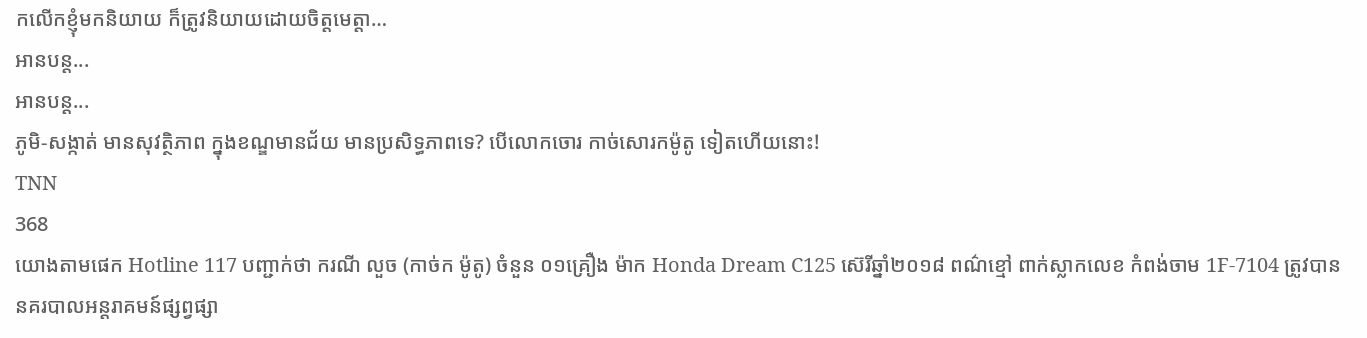កលើកខ្ញុំមកនិយាយ ក៏ត្រូវនិយាយដោយចិត្តមេត្តា…
អានបន្ត...
អានបន្ត...
ភូមិ-សង្កាត់ មានសុវត្ថិភាព ក្នុងខណ្ឌមានជ័យ មានប្រសិទ្ធភាពទេ? បើលោកចោរ កាច់សោរកម៉ូតូ ទៀតហើយនោះ!
TNN
368
យោងតាមផេក Hotline 117 បញ្ជាក់ថា ករណី លួច (កាច់ក ម៉ូតូ) ចំនួន ០១គ្រឿង ម៉ាក Honda Dream C125 ស៊េរីឆ្នាំ២០១៨ ពណ៌ខ្មៅ ពាក់ស្លាកលេខ កំពង់ចាម 1F-7104 ត្រូវបាននគរបាលអន្ដរាគមន៍ផ្សព្វផ្សា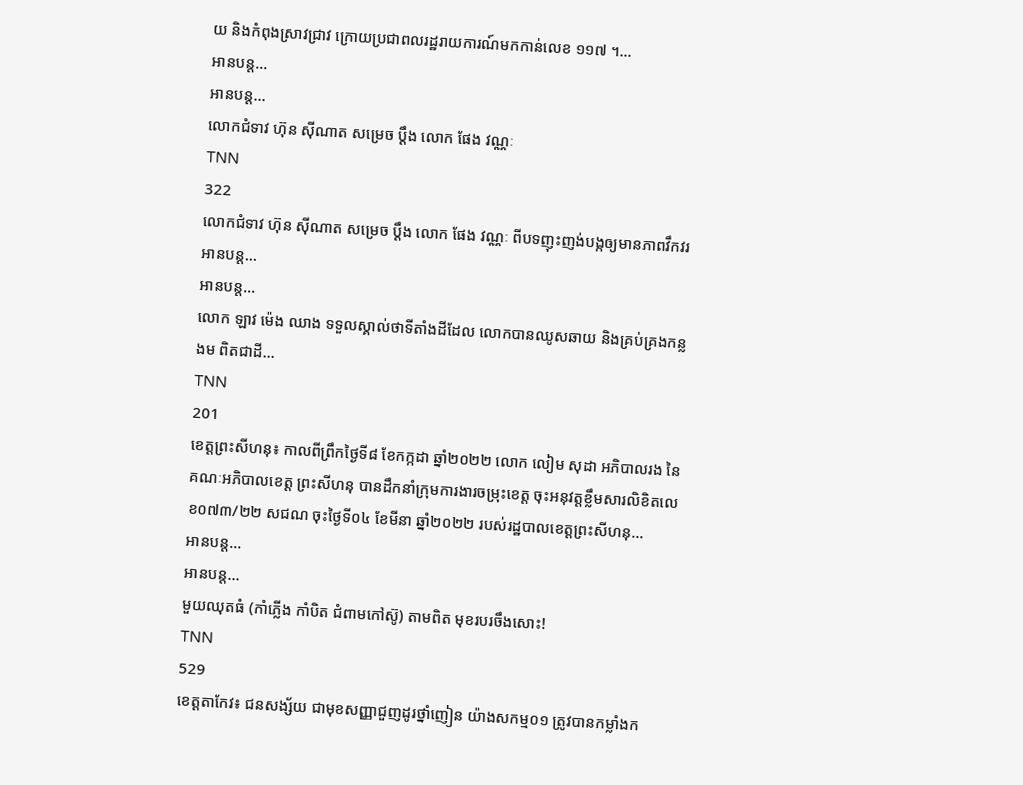យ និងកំពុងស្រាវជ្រាវ ក្រោយប្រជាពលរដ្ឋរាយការណ៍មកកាន់លេខ ១១៧ ។…
អានបន្ត...
អានបន្ត...
លោកជំទាវ ហ៊ុន ស៊ីណាត សម្រេច ប្ដឹង លោក ផែង វណ្ណៈ
TNN
322
លោកជំទាវ ហ៊ុន ស៊ីណាត សម្រេច ប្ដឹង លោក ផែង វណ្ណៈ ពីបទញុះញង់បង្កឲ្យមានភាពវឹកវរ
អានបន្ត...
អានបន្ត...
លោក ឡាវ ម៉េង ឈាង ទទួលស្គាល់ថាទីតាំងដីដែល លោកបានឈូសឆាយ និងគ្រប់គ្រងកន្លងម ពិតជាដី…
TNN
201
ខេត្តព្រះសីហនុ៖ កាលពីព្រឹកថ្ងៃទី៨ ខែកក្កដា ឆ្នាំ២០២២ លោក លៀម សុដា អភិបាលរង នៃ គណៈអភិបាលខេត្ត ព្រះសីហនុ បានដឹកនាំក្រុមការងារចម្រុះខេត្ត ចុះអនុវត្តខ្លឹមសារលិខិតលេខ០៧៣/២២ សជណ ចុះថ្ងៃទី០៤ ខែមីនា ឆ្នាំ២០២២ របស់រដ្ឋបាលខេត្តព្រះសីហនុ…
អានបន្ត...
អានបន្ត...
មួយឈុតធំ (កាំភ្លើង កាំបិត ជំពាមកៅស៊ូ) តាមពិត មុខរបរចឹងសោះ!
TNN
529
ខេត្តតាកែវ៖ ជនសង្ស័យ ជាមុខសញ្ញាជួញដូរថ្នាំញៀន យ៉ាងសកម្ម០១ ត្រូវបានកម្លាំងក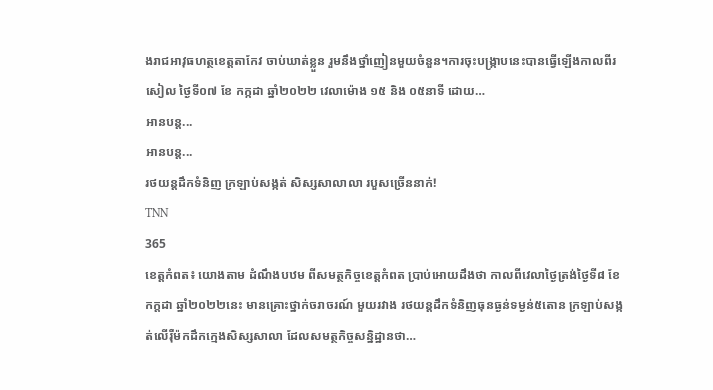ងរាជអាវុធហត្ថខេត្តតាកែវ ចាប់ឃាត់ខ្លួន រួមនឹងថ្នាំញៀនមួយចំនួន។ការចុះបង្រ្កាបនេះបានធ្វើឡើងកាលពីរសៀល ថ្ងៃទី០៧ ខែ កក្កដា ឆ្នាំ២០២២ វេលាម៉ោង ១៥ និង ០៥នាទី ដោយ…
អានបន្ត...
អានបន្ត...
រថយន្ដដឹកទំនិញ ក្រឡាប់សង្កត់ សិស្សសាលាលា របួសច្រើននាក់!
TNN
365
ខេត្តកំពត៖ យោងតាម ដំណឹងបឋម ពីសមត្ថកិច្ចខេត្តកំពត ប្រាប់អោយដឹងថា កាលពីវេលាថ្ងៃត្រង់ថ្ងៃទី៨ ខែកក្ដដា ឆ្នាំ២០២២នេះ មានគ្រោះថ្នាក់ចរាចរណ៍ មួយរវាង រថយន្ដដឹកទំនិញធុនធ្ងន់ទម្ងន់៥តោន ក្រឡាប់សង្កត់លើរ៉ឺម៉កដឹកក្មេងសិស្សសាលា ដែលសមត្ថកិច្ចសន្និដ្ឋានថា…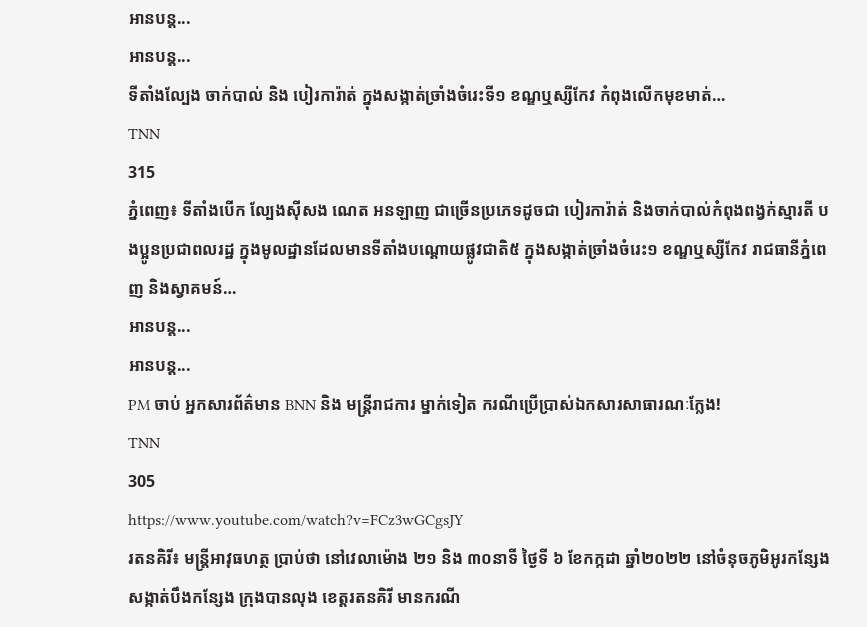អានបន្ត...
អានបន្ត...
ទីតាំងល្បែង ចាក់បាល់ និង បៀរការ៉ាត់ ក្នុងសង្កាត់ច្រាំងចំរេះទី១ ខណ្ឌឬស្សីកែវ កំពុងលេីកមុខមាត់…
TNN
315
ភ្នំពេញ៖ ទីតាំងបើក ល្បែងស៊ីសង ណេត អនឡាញ ជាច្រើនប្រភេទដូចជា បៀរការ៉ាត់ និងចាក់បាល់កំពុងពង្វក់ស្មារតី បងប្អូនប្រជាពលរដ្ឋ ក្នុងមូលដ្ឋានដែលមានទីតាំងបណ្តោយផ្លូវជាតិ៥ ក្នុងសង្កាត់ច្រាំងចំរេះ១ ខណ្ឌឬស្សីកែវ រាជធានីភ្នំពេញ និងស្វាគមន៍…
អានបន្ត...
អានបន្ត...
PM ចាប់ អ្នកសារព័ត៌មាន BNN និង មន្ត្រីរាជការ ម្នាក់ទៀត ករណីប្រើប្រាស់ឯកសារសាធារណៈក្លែង!
TNN
305
https://www.youtube.com/watch?v=FCz3wGCgsJY
រតនគិរី៖ មន្ត្រីអាវុធហត្ថ ប្រាប់ថា នៅវេលាម៉ោង ២១ និង ៣០នាទី ថ្ងៃទី ៦ ខែកក្កដា ឆ្នាំ២០២២ នៅចំនុចភូមិអូរកន្សែង សង្កាត់បឹងកន្សែង ក្រុងបានលុង ខេត្តរតនគិរី មានករណី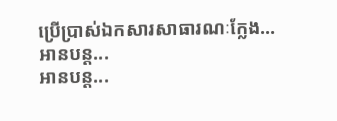ប្រើប្រាស់ឯកសារសាធារណៈក្លែង…
អានបន្ត...
អានបន្ត...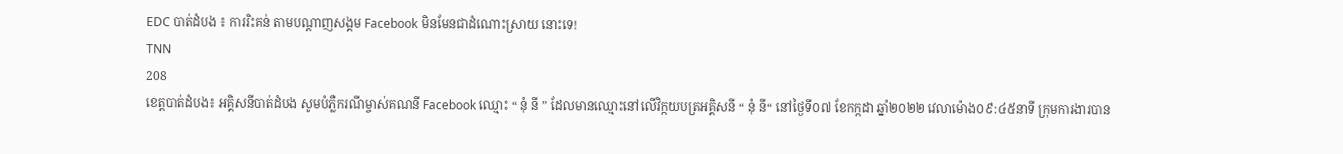EDC បាត់ដំបង ៖ ការរិះគន់ តាមបណ្តាញសង្គម Facebook មិនមែនជាដំណោះស្រាយ នោះទេ!
TNN
208
ខេត្តបាត់ដំបង៖ អគ្គិសនីបាត់ដំបង សូមបំភ្លឺករណីម្ចាស់គណនី Facebook ឈ្មោះ “ នុំ នី ” ដែលមានឈ្មោះនៅលើវិក្កយបត្រអគ្គិសនី “ នុំ នី“ នៅថ្ងៃទី០៧ ខែកក្កដា ឆ្នាំ២០២២ វេលាម៉ោង០៩:៤៥នាទី ក្រុមការងារបាន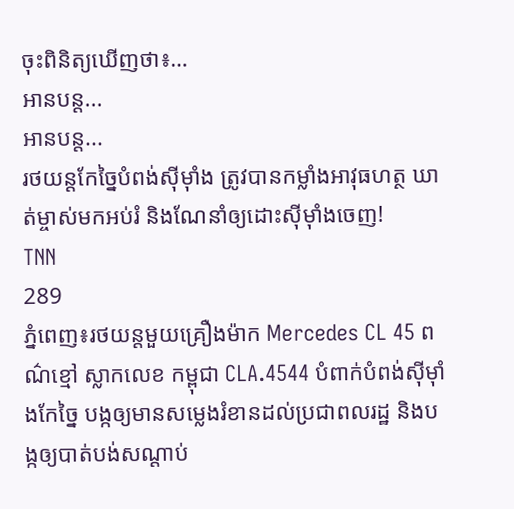ចុះពិនិត្យឃើញថា៖…
អានបន្ត...
អានបន្ត...
រថយន្តកែច្នៃបំពង់ស៊ីម៉ាំង ត្រូវបានកម្លាំងអាវុធហត្ថ ឃាត់ម្ចាស់មកអប់រំ និងណែនាំឲ្យដោះស៊ីម៉ាំងចេញ!
TNN
289
ភ្នំពេញ៖រថយន្តមួយគ្រឿងម៉ាក Mercedes CL 45 ពណ៌ខ្មៅ ស្លាកលេខ កម្ពុជា CLA.4544 បំពាក់បំពង់ស៊ីម៉ាំងកែច្នៃ បង្កឲ្យមានសម្លេងរំខានដល់ប្រជាពលរដ្ឋ និងបង្កឲ្យបាត់បង់សណ្ដាប់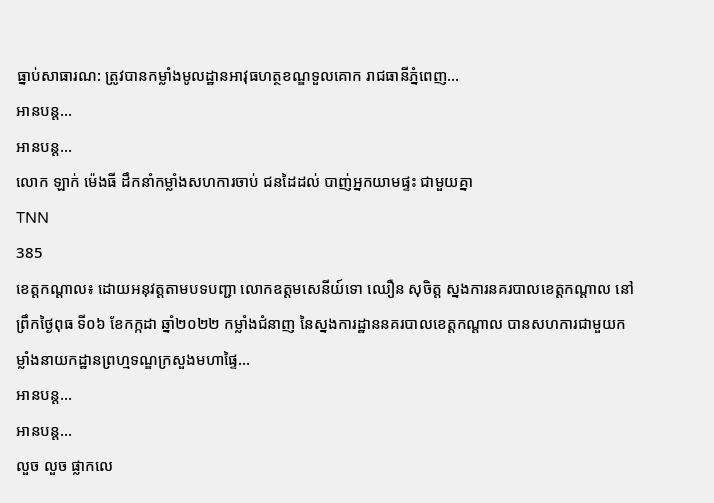ធ្នាប់សាធារណ: ត្រូវបានកម្លាំងមូលដ្ឋានអាវុធហត្ថខណ្ឌទួលគោក រាជធានីភ្នំពេញ…
អានបន្ត...
អានបន្ត...
លោក ឡាក់ ម៉េងធី ដឹកនាំកម្លាំងសហការចាប់ ជនដៃដល់ បាញ់អ្នកយាមផ្ទះ ជាមួយគ្នា
TNN
385
ខេត្តកណ្តាល៖ ដោយអនុវត្តតាមបទបញ្ជា លោកឧត្តមសេនីយ៍ទោ ឈឿន សុចិត្ត ស្នងការនគរបាលខេត្តកណ្តាល នៅព្រឹកថ្ងៃពុធ ទី០៦ ខែកក្កដា ឆ្នាំ២០២២ កម្លាំងជំនាញ នៃស្នងការដ្ឋាននគរបាលខេត្តកណ្តាល បានសហការជាមួយកម្លាំងនាយកដ្ឋានព្រហ្មទណ្ឌក្រសួងមហាផ្ទៃ…
អានបន្ត...
អានបន្ត...
លួច លួច ផ្លាកលេ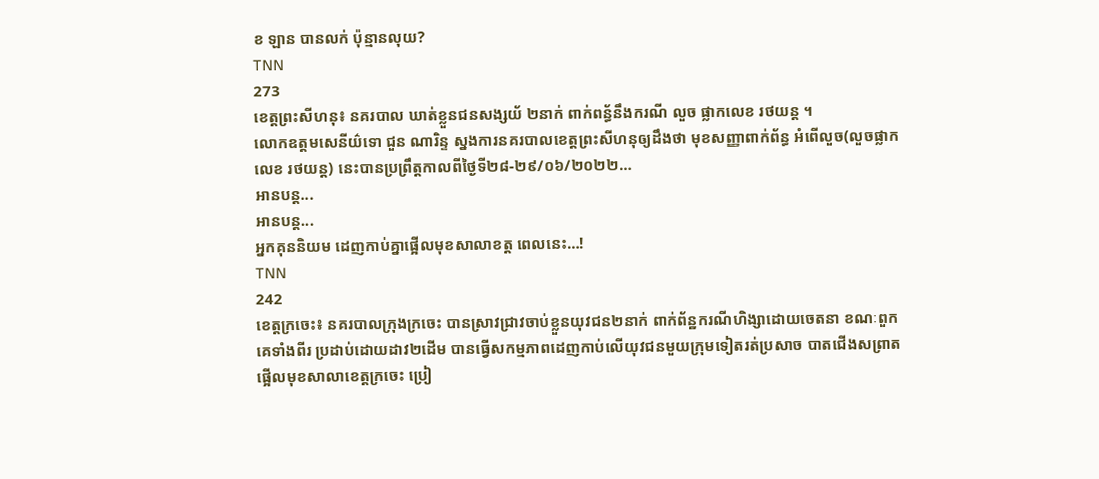ខ ឡាន បានលក់ ប៉ុន្មានលុយ?
TNN
273
ខេត្តព្រះសីហនុ៖ នគរបាល ឃាត់ខ្លួនជនសង្សយ័ ២នាក់ ពាក់ពន្ធ័នឹងករណី លួច ផ្លាកលេខ រថយន្ត ។
លោកឧត្តមសេនីយ៌ទោ ជួន ណារិន្ទ ស្នងការនគរបាលខេត្តព្រះសីហនុឲ្យដឹងថា មុខសញ្ញាពាក់ព័ន្ធ អំពើលួច(លួចផ្លាកលេខ រថយន្ដ) នេះបានប្រព្រឹត្តកាលពីថ្ងៃទី២៨-២៩/០៦/២០២២…
អានបន្ត...
អានបន្ត...
អ្នកគុននិយម ដេញកាប់គ្នាផ្អើលមុខសាលាខត្ត ពេលនេះ…!
TNN
242
ខេត្តក្រចេះ៖ នគរបាលក្រុងក្រចេះ បានស្រាវជ្រាវចាប់ខ្លួនយុវជន២នាក់ ពាក់ព័ន្ឋករណីហិង្សាដោយចេតនា ខណៈពួកគេទាំងពីរ ប្រដាប់ដោយដាវ២ដើម បានធ្វើសកម្មភាពដេញកាប់លើយុវជនមួយក្រុមទៀតរត់ប្រសាច បាតជើងសព្រាត ផ្អើលមុខសាលាខេត្តក្រចេះ ប្រៀ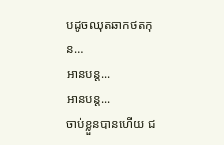បដូចឈុតឆាកថតកុន…
អានបន្ត...
អានបន្ត...
ចាប់ខ្លួនបានហើយ ជ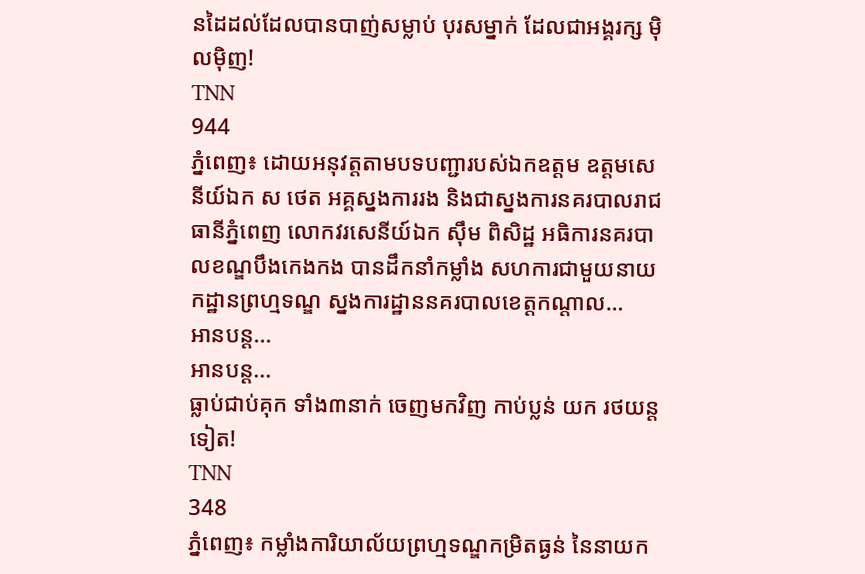នដៃដល់ដែលបានបាញ់សម្លាប់ បុរសម្នាក់ ដែលជាអង្គរក្ស ម៉ិលម៉ិញ!
TNN
944
ភ្នំពេញ៖ ដោយអនុវត្តតាមបទបញ្ជារបស់ឯកឧត្តម ឧត្តមសេនីយ៍ឯក ស ថេត អគ្គស្នងការរង និងជាស្នងការនគរបាលរាជធានីភ្នំពេញ លោកវរសេនីយ៍ឯក សុឹម ពិសិដ្ឋ អធិការនគរបាលខណ្ឌបឹងកេងកង បានដឹកនាំកម្លាំង សហការជាមួយនាយកដ្ឋានព្រហ្មទណ្ឌ ស្នងការដ្ឋាននគរបាលខេត្តកណ្តាល…
អានបន្ត...
អានបន្ត...
ធ្លាប់ជាប់គុក ទាំង៣នាក់ ចេញមកវិញ កាប់ប្លន់ យក រថយន្តទៀត!
TNN
348
ភ្នំពេញ៖ កម្លាំងការិយាល័យព្រហ្មទណ្ឌកម្រិតធ្ងន់ នៃនាយក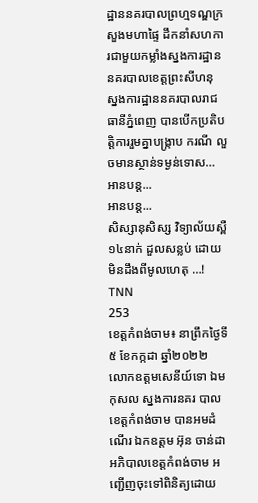ដ្ឋាននគរបាលព្រហ្មទណ្ឌក្រសួងមហាផ្ទៃ ដឹកនាំសហការជាមួយកម្លាំងស្នងការដ្ឋាននគរបាលខេត្តព្រះសីហនុ ស្នងការដ្ឋាននគរបាលរាជធានីភ្នំពេញ បានបើកប្រតិបត្តិការរួមគ្នាបង្រ្កាប ករណី លួចមានស្ថាន់ទម្ងន់ទោស…
អានបន្ត...
អានបន្ត...
សិស្សានុសិស្ស វិទ្យាល័យស្ពឺ ១៤នាក់ ដួលសន្លប់ ដោយមិនដឹងពីមូលហេតុ …!
TNN
253
ខេត្តកំពង់ចាម៖ នាព្រឹកថ្ងៃទី៥ ខែកក្កដា ឆ្នាំ២០២២ លោកឧត្តមសេនីយ៍ទោ ឯម កុសល ស្នងការនគរ បាលខេត្តកំពង់ចាម បានអមដំណើរ ឯកឧត្ដម អ៊ុន ចាន់ដា អភិបាលខេត្តកំពង់ចាម អញ្ជើញចុះទៅពិនិត្យដោយ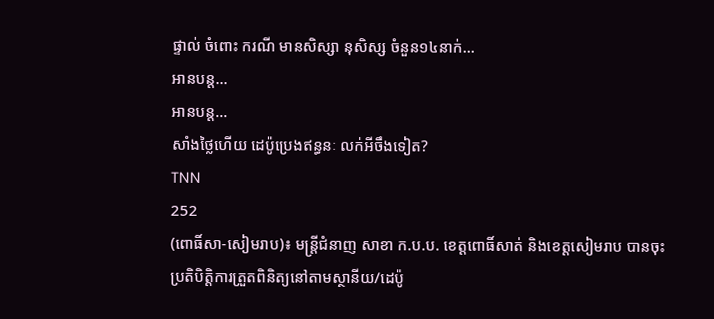ផ្ទាល់ ចំពោះ ករណី មានសិស្សា នុសិស្ស ចំនួន១៤នាក់…
អានបន្ត...
អានបន្ត...
សាំងថ្លៃហើយ ដេប៉ូប្រេងឥន្ធនៈ លក់អីចឹងទៀត?
TNN
252
(ពោធិ៍សា-សៀមរាប)៖ មន្រ្តីជំនាញ សាខា ក.ប.ប. ខេត្តពោធិ៍សាត់ និងខេត្តសៀមរាប បានចុះប្រតិបិត្តិការត្រួតពិនិត្យនៅតាមស្ថានីយ/ដេប៉ូ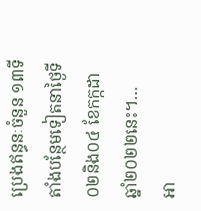ប្រេងឥន្ធនៈចំនួន ១៣ទីតាំងបន្ថែមទៀតនាថ្ងៃទី០២និង០៤ ខែកក្កដា ឆ្នាំ២០២២នេះ។…
អា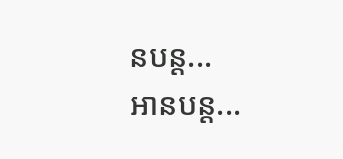នបន្ត...
អានបន្ត...